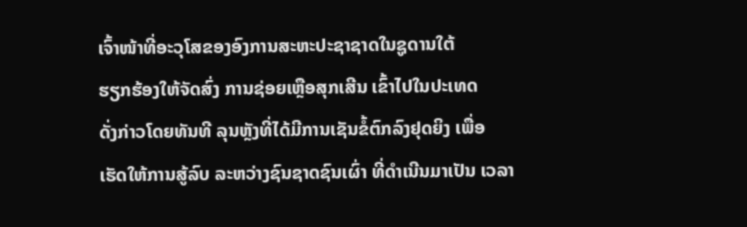ເຈົ້າໜ້າທີ່ອະວຸໂສຂອງອົງການສະຫະປະຊາຊາດໃນຊູດານໃຕ້
ຮຽກຮ້ອງໃຫ້ຈັດສົ່ງ ການຊ່ອຍເຫຼືອສຸກເສີນ ເຂົ້າໄປໃນປະເທດ
ດັ່ງກ່າວໂດຍທັນທີ ລຸນຫຼັງທີ່ໄດ້ມີການເຊັນຂໍ້ຕົກລົງຢຸດຍິງ ເພື່ອ
ເຮັດໃຫ້ການສູ້ລົບ ລະຫວ່າງຊົນຊາດຊົນເຜົ່າ ທີ່ດຳເນີນມາເປັນ ເວລາ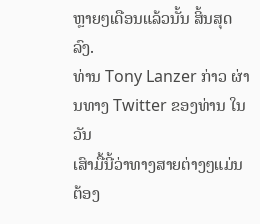ຫຼາຍໆເດືອນແລ້ວນັ້ນ ສິ້ນສຸດລົງ.
ທ່ານ Tony Lanzer ກ່າວ ຜ່ານທາງ Twitter ຂອງທ່ານ ໃນວັນ
ເສົາມື້ນີ້ວ່າທາງສາຍຕ່າງໆແມ່ນຕ້ອງ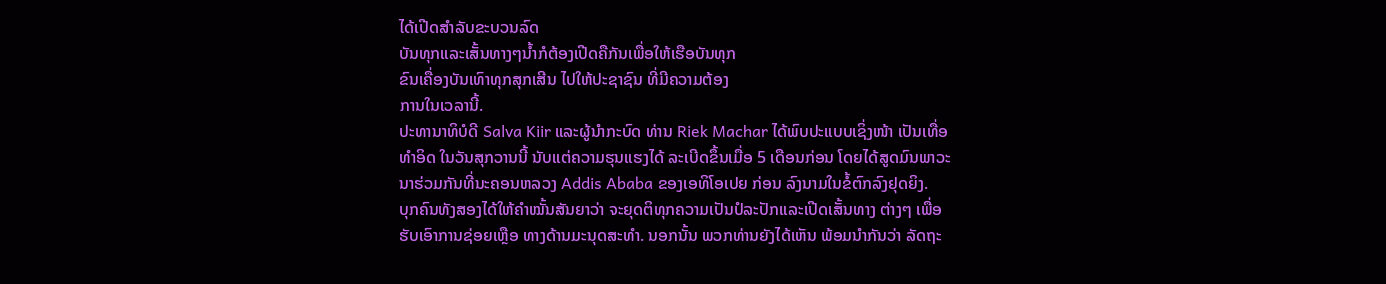ໄດ້ເປີດສຳລັບຂະບວນລົດ
ບັນທຸກແລະເສັ້ນທາງໆນ້ຳກໍຕ້ອງເປີດຄືກັນເພື່ອໃຫ້ເຮືອບັນທຸກ
ຂົນເຄື່ອງບັນເທົາທຸກສຸກເສີນ ໄປໃຫ້ປະຊາຊົນ ທີ່ມີຄວາມຕ້ອງ
ການໃນເວລານີ້.
ປະທານາທິບໍດີ Salva Kiir ແລະຜູ້ນຳກະບົດ ທ່ານ Riek Machar ໄດ້ພົບປະແບບເຊິ່ງໜ້າ ເປັນເທື່ອທຳອິດ ໃນວັນສຸກວານນີ້ ນັບແຕ່ຄວາມຮຸນແຮງໄດ້ ລະເບີດຂຶ້ນເມື່ອ 5 ເດືອນກ່ອນ ໂດຍໄດ້ສູດມົນພາວະນາຮ່ວມກັນທີ່ນະຄອນຫລວງ Addis Ababa ຂອງເອທິໂອເປຍ ກ່ອນ ລົງນາມໃນຂໍ້ຕົກລົງຢຸດຍິງ.
ບຸກຄົນທັງສອງໄດ້ໃຫ້ຄຳໝັ້ນສັນຍາວ່າ ຈະຍຸດຕິທຸກຄວາມເປັນປໍລະປັກແລະເປີດເສັ້ນທາງ ຕ່າງໆ ເພື່ອຮັບເອົາການຊ່ອຍເຫຼືອ ທາງດ້ານມະນຸດສະທຳ. ນອກນັ້ນ ພວກທ່ານຍັງໄດ້ເຫັນ ພ້ອມນຳກັນວ່າ ລັດຖະ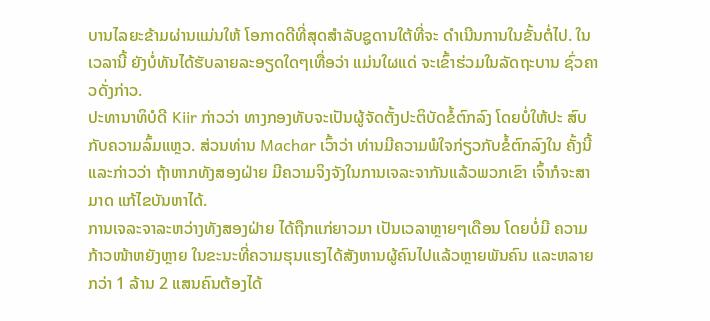ບານໄລຍະຂ້າມຜ່ານແມ່ນໃຫ້ ໂອກາດດີທີ່ສຸດສຳລັບຊູດານໃຕ້ທີ່ຈະ ດຳເນີນການໃນຂັ້ນຕໍ່ໄປ. ໃນເວລານີ້ ຍັງບໍ່ທັນໄດ້ຮັບລາຍລະອຽດໃດໆເທື່ອວ່າ ແມ່ນໃຜແດ່ ຈະເຂົ້າຮ່ວມໃນລັດຖະບານ ຊົ່ວຄາວດັ່ງກ່າວ.
ປະທານາທິບໍດີ Kiir ກ່າວວ່າ ທາງກອງທັບຈະເປັນຜູ້ຈັດຕັ້ງປະຕິບັດຂໍ້ຕົກລົງ ໂດຍບໍ່ໃຫ້ປະ ສົບກັບຄວາມລົ້ມແຫຼວ. ສ່ວນທ່ານ Machar ເວົ້າວ່າ ທ່ານມີຄວາມພໍໃຈກ່ຽວກັບຂໍ້ຕົກລົງໃນ ຄັ້ງນີ້ແລະກ່າວວ່າ ຖ້າຫາກທັງສອງຝ່າຍ ມີຄວາມຈິງຈັງໃນການເຈລະຈາກັນແລ້ວພວກເຂົາ ເຈົ້າກໍຈະສາມາດ ແກ້ໄຂບັນຫາໄດ້.
ການເຈລະຈາລະຫວ່າງທັງສອງຝ່າຍ ໄດ້ຖືກແກ່ຍາວມາ ເປັນເວລາຫຼາຍໆເດືອນ ໂດຍບໍ່ມີ ຄວາມກ້າວໜ້າຫຍັງຫຼາຍ ໃນຂະນະທີ່ຄວາມຮຸນແຮງໄດ້ສັງຫານຜູ້ຄົນໄປແລ້ວຫຼາຍພັນຄົນ ແລະຫລາຍກວ່າ 1 ລ້ານ 2 ແສນຄົນຕ້ອງໄດ້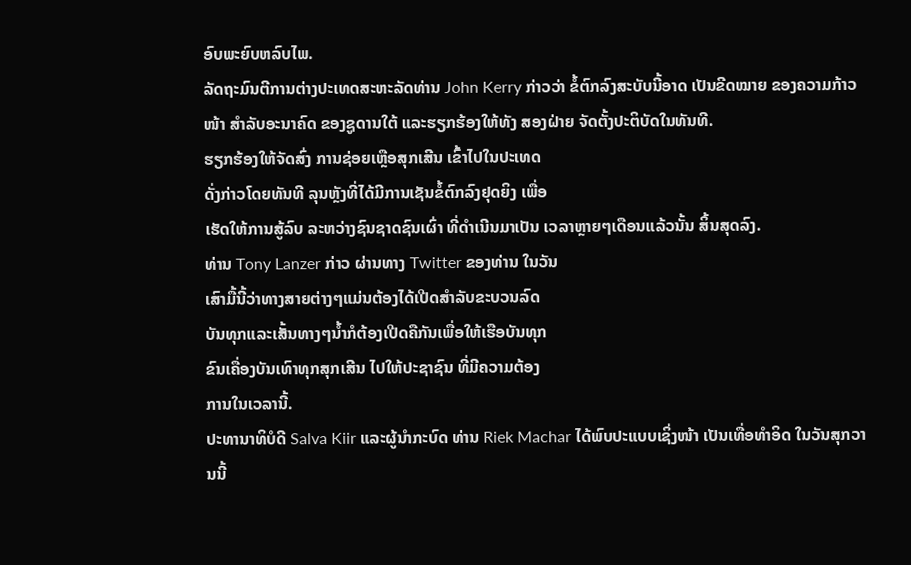ອົບພະຍົບຫລົບໄພ.
ລັດຖະມົນຕີການຕ່າງປະເທດສະຫະລັດທ່ານ John Kerry ກ່າວວ່າ ຂໍ້ຕົກລົງສະບັບນີ້ອາດ ເປັນຂີດໝາຍ ຂອງຄວາມກ້າວໜ້າ ສຳລັບອະນາຄົດ ຂອງຊູດານໃຕ້ ແລະຮຽກຮ້ອງໃຫ້ທັງ ສອງຝ່າຍ ຈັດຕັ້ງປະຕິບັດໃນທັນທີ.
ຮຽກຮ້ອງໃຫ້ຈັດສົ່ງ ການຊ່ອຍເຫຼືອສຸກເສີນ ເຂົ້າໄປໃນປະເທດ
ດັ່ງກ່າວໂດຍທັນທີ ລຸນຫຼັງທີ່ໄດ້ມີການເຊັນຂໍ້ຕົກລົງຢຸດຍິງ ເພື່ອ
ເຮັດໃຫ້ການສູ້ລົບ ລະຫວ່າງຊົນຊາດຊົນເຜົ່າ ທີ່ດຳເນີນມາເປັນ ເວລາຫຼາຍໆເດືອນແລ້ວນັ້ນ ສິ້ນສຸດລົງ.
ທ່ານ Tony Lanzer ກ່າວ ຜ່ານທາງ Twitter ຂອງທ່ານ ໃນວັນ
ເສົາມື້ນີ້ວ່າທາງສາຍຕ່າງໆແມ່ນຕ້ອງໄດ້ເປີດສຳລັບຂະບວນລົດ
ບັນທຸກແລະເສັ້ນທາງໆນ້ຳກໍຕ້ອງເປີດຄືກັນເພື່ອໃຫ້ເຮືອບັນທຸກ
ຂົນເຄື່ອງບັນເທົາທຸກສຸກເສີນ ໄປໃຫ້ປະຊາຊົນ ທີ່ມີຄວາມຕ້ອງ
ການໃນເວລານີ້.
ປະທານາທິບໍດີ Salva Kiir ແລະຜູ້ນຳກະບົດ ທ່ານ Riek Machar ໄດ້ພົບປະແບບເຊິ່ງໜ້າ ເປັນເທື່ອທຳອິດ ໃນວັນສຸກວານນີ້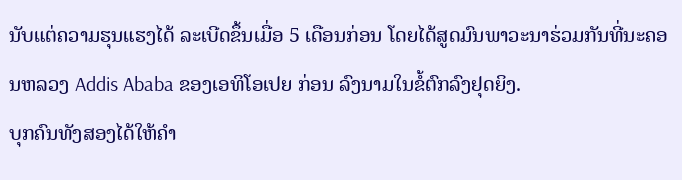ນັບແຕ່ຄວາມຮຸນແຮງໄດ້ ລະເບີດຂຶ້ນເມື່ອ 5 ເດືອນກ່ອນ ໂດຍໄດ້ສູດມົນພາວະນາຮ່ວມກັນທີ່ນະຄອນຫລວງ Addis Ababa ຂອງເອທິໂອເປຍ ກ່ອນ ລົງນາມໃນຂໍ້ຕົກລົງຢຸດຍິງ.
ບຸກຄົນທັງສອງໄດ້ໃຫ້ຄຳ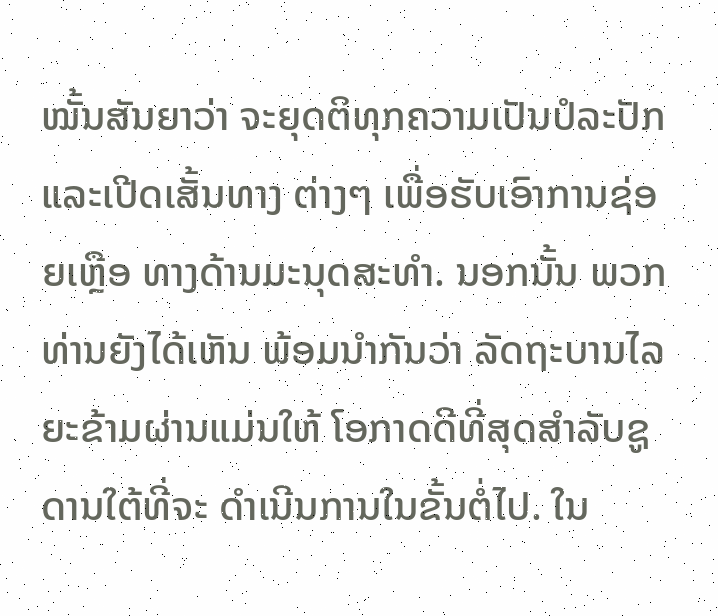ໝັ້ນສັນຍາວ່າ ຈະຍຸດຕິທຸກຄວາມເປັນປໍລະປັກແລະເປີດເສັ້ນທາງ ຕ່າງໆ ເພື່ອຮັບເອົາການຊ່ອຍເຫຼືອ ທາງດ້ານມະນຸດສະທຳ. ນອກນັ້ນ ພວກທ່ານຍັງໄດ້ເຫັນ ພ້ອມນຳກັນວ່າ ລັດຖະບານໄລຍະຂ້າມຜ່ານແມ່ນໃຫ້ ໂອກາດດີທີ່ສຸດສຳລັບຊູດານໃຕ້ທີ່ຈະ ດຳເນີນການໃນຂັ້ນຕໍ່ໄປ. ໃນ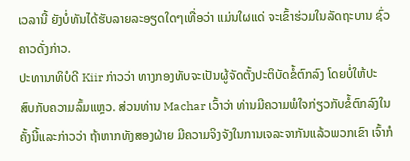ເວລານີ້ ຍັງບໍ່ທັນໄດ້ຮັບລາຍລະອຽດໃດໆເທື່ອວ່າ ແມ່ນໃຜແດ່ ຈະເຂົ້າຮ່ວມໃນລັດຖະບານ ຊົ່ວຄາວດັ່ງກ່າວ.
ປະທານາທິບໍດີ Kiir ກ່າວວ່າ ທາງກອງທັບຈະເປັນຜູ້ຈັດຕັ້ງປະຕິບັດຂໍ້ຕົກລົງ ໂດຍບໍ່ໃຫ້ປະ ສົບກັບຄວາມລົ້ມແຫຼວ. ສ່ວນທ່ານ Machar ເວົ້າວ່າ ທ່ານມີຄວາມພໍໃຈກ່ຽວກັບຂໍ້ຕົກລົງໃນ ຄັ້ງນີ້ແລະກ່າວວ່າ ຖ້າຫາກທັງສອງຝ່າຍ ມີຄວາມຈິງຈັງໃນການເຈລະຈາກັນແລ້ວພວກເຂົາ ເຈົ້າກໍ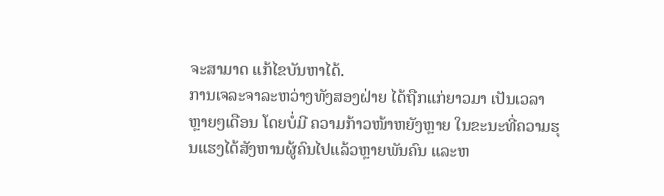ຈະສາມາດ ແກ້ໄຂບັນຫາໄດ້.
ການເຈລະຈາລະຫວ່າງທັງສອງຝ່າຍ ໄດ້ຖືກແກ່ຍາວມາ ເປັນເວລາຫຼາຍໆເດືອນ ໂດຍບໍ່ມີ ຄວາມກ້າວໜ້າຫຍັງຫຼາຍ ໃນຂະນະທີ່ຄວາມຮຸນແຮງໄດ້ສັງຫານຜູ້ຄົນໄປແລ້ວຫຼາຍພັນຄົນ ແລະຫ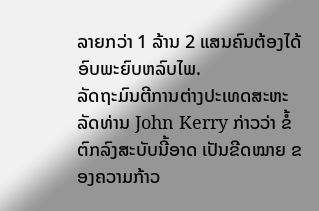ລາຍກວ່າ 1 ລ້ານ 2 ແສນຄົນຕ້ອງໄດ້ອົບພະຍົບຫລົບໄພ.
ລັດຖະມົນຕີການຕ່າງປະເທດສະຫະລັດທ່ານ John Kerry ກ່າວວ່າ ຂໍ້ຕົກລົງສະບັບນີ້ອາດ ເປັນຂີດໝາຍ ຂອງຄວາມກ້າວ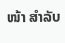ໜ້າ ສຳລັບ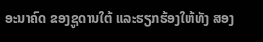ອະນາຄົດ ຂອງຊູດານໃຕ້ ແລະຮຽກຮ້ອງໃຫ້ທັງ ສອງ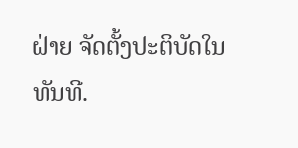ຝ່າຍ ຈັດຕັ້ງປະຕິບັດໃນທັນທີ.